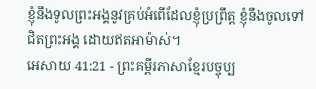ខ្ញុំនឹងទូលព្រះអង្គនូវគ្រប់អំពើដែលខ្ញុំប្រព្រឹត្ត ខ្ញុំនឹងចូលទៅជិតព្រះអង្គ ដោយឥតអាម៉ាស់។
អេសាយ 41:21 - ព្រះគម្ពីរភាសាខ្មែរបច្ចុប្ប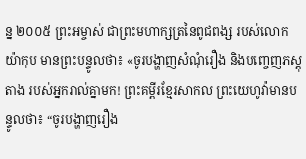ន្ន ២០០៥ ព្រះអម្ចាស់ ជាព្រះមហាក្សត្រនៃពូជពង្ស របស់លោកយ៉ាកុប មានព្រះបន្ទូលថា៖ «ចូរបង្ហាញសំណុំរឿង និងបញ្ចេញភស្ដុតាង របស់អ្នករាល់គ្នាមក! ព្រះគម្ពីរខ្មែរសាកល ព្រះយេហូវ៉ាមានបន្ទូលថា៖ “ចូរបង្ហាញរឿង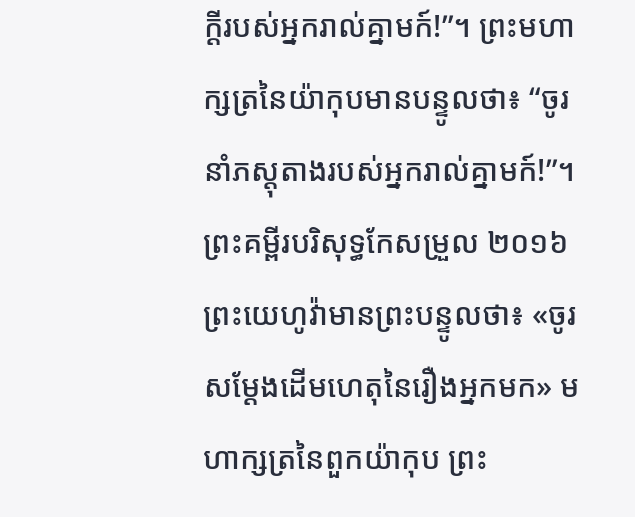ក្ដីរបស់អ្នករាល់គ្នាមក៍!”។ ព្រះមហាក្សត្រនៃយ៉ាកុបមានបន្ទូលថា៖ “ចូរនាំភស្តុតាងរបស់អ្នករាល់គ្នាមក៍!”។ ព្រះគម្ពីរបរិសុទ្ធកែសម្រួល ២០១៦ ព្រះយេហូវ៉ាមានព្រះបន្ទូលថា៖ «ចូរសម្ដែងដើមហេតុនៃរឿងអ្នកមក» មហាក្សត្រនៃពួកយ៉ាកុប ព្រះ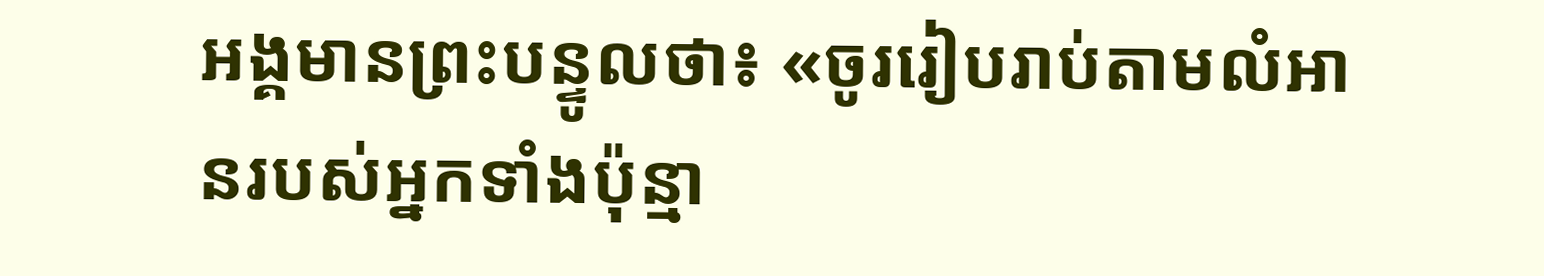អង្គមានព្រះបន្ទូលថា៖ «ចូររៀបរាប់តាមលំអានរបស់អ្នកទាំងប៉ុន្មា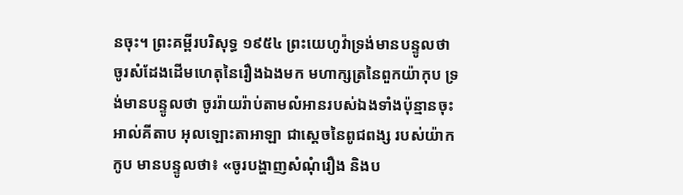នចុះ។ ព្រះគម្ពីរបរិសុទ្ធ ១៩៥៤ ព្រះយេហូវ៉ាទ្រង់មានបន្ទូលថា ចូរសំដែងដើមហេតុនៃរឿងឯងមក មហាក្សត្រនៃពួកយ៉ាកុប ទ្រង់មានបន្ទូលថា ចូររ៉ាយរ៉ាប់តាមលំអានរបស់ឯងទាំងប៉ុន្មានចុះ អាល់គីតាប អុលឡោះតាអាឡា ជាស្តេចនៃពូជពង្ស របស់យ៉ាកកូប មានបន្ទូលថា៖ «ចូរបង្ហាញសំណុំរឿង និងប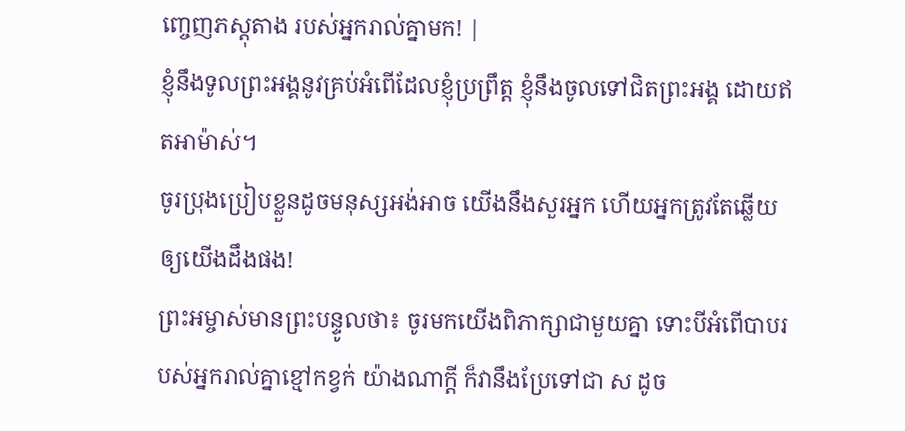ញ្ចេញភស្ដុតាង របស់អ្នករាល់គ្នាមក! |
ខ្ញុំនឹងទូលព្រះអង្គនូវគ្រប់អំពើដែលខ្ញុំប្រព្រឹត្ត ខ្ញុំនឹងចូលទៅជិតព្រះអង្គ ដោយឥតអាម៉ាស់។
ចូរប្រុងប្រៀបខ្លួនដូចមនុស្សអង់អាច យើងនឹងសួរអ្នក ហើយអ្នកត្រូវតែឆ្លើយឲ្យយើងដឹងផង!
ព្រះអម្ចាស់មានព្រះបន្ទូលថា៖ ចូរមកយើងពិភាក្សាជាមួយគ្នា ទោះបីអំពើបាបរបស់អ្នករាល់គ្នាខ្មៅកខ្វក់ យ៉ាងណាក្ដី ក៏វានឹងប្រែទៅជា ស ដូច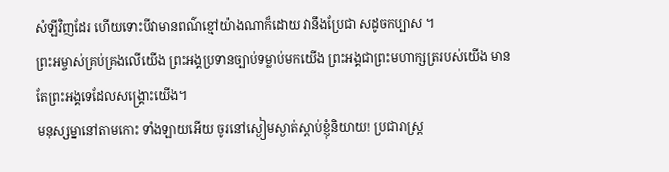សំឡីវិញដែរ ហើយទោះបីវាមានពណ៌ខ្មៅយ៉ាងណាក៏ដោយ វានឹងប្រែជា សដូចកប្បាស ។
ព្រះអម្ចាស់គ្រប់គ្រងលើយើង ព្រះអង្គប្រទានច្បាប់ទម្លាប់មកយើង ព្រះអង្គជាព្រះមហាក្សត្ររបស់យើង មានតែព្រះអង្គទេដែលសង្គ្រោះយើង។
មនុស្សម្នានៅតាមកោះ ទាំងឡាយអើយ ចូរនៅស្ងៀមស្ងាត់ស្ដាប់ខ្ញុំនិយាយ! ប្រជារាស្ត្រ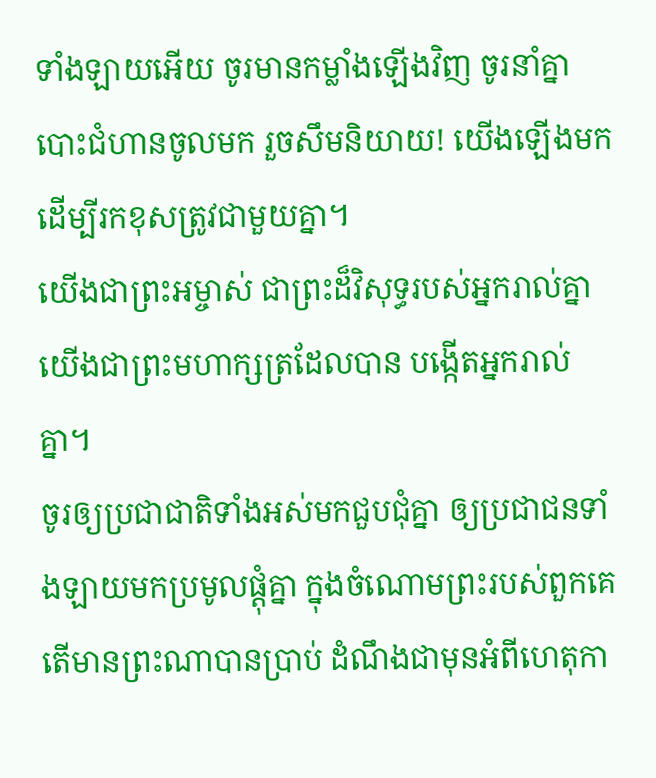ទាំងឡាយអើយ ចូរមានកម្លាំងឡើងវិញ ចូរនាំគ្នាបោះជំហានចូលមក រួចសឹមនិយាយ! យើងឡើងមក ដើម្បីរកខុសត្រូវជាមួយគ្នា។
យើងជាព្រះអម្ចាស់ ជាព្រះដ៏វិសុទ្ធរបស់អ្នករាល់គ្នា យើងជាព្រះមហាក្សត្រដែលបាន បង្កើតអ្នករាល់គ្នា។
ចូរឲ្យប្រជាជាតិទាំងអស់មកជួបជុំគ្នា ឲ្យប្រជាជនទាំងឡាយមកប្រមូលផ្ដុំគ្នា ក្នុងចំណោមព្រះរបស់ពួកគេ តើមានព្រះណាបានប្រាប់ ដំណឹងជាមុនអំពីហេតុកា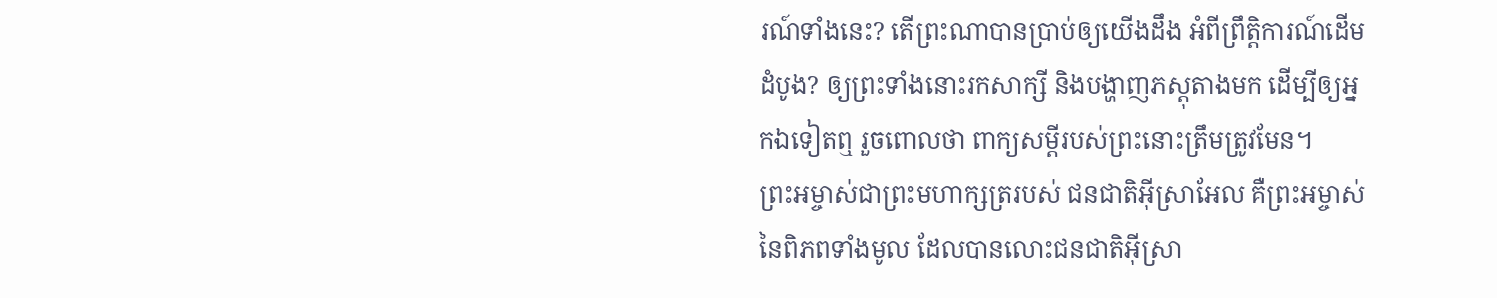រណ៍ទាំងនេះ? តើព្រះណាបានប្រាប់ឲ្យយើងដឹង អំពីព្រឹត្តិការណ៍ដើមដំបូង? ឲ្យព្រះទាំងនោះរកសាក្សី និងបង្ហាញភស្ដុតាងមក ដើម្បីឲ្យអ្នកឯទៀតឮ រួចពោលថា ពាក្យសម្ដីរបស់ព្រះនោះត្រឹមត្រូវមែន។
ព្រះអម្ចាស់ជាព្រះមហាក្សត្ររបស់ ជនជាតិអ៊ីស្រាអែល គឺព្រះអម្ចាស់នៃពិភពទាំងមូល ដែលបានលោះជនជាតិអ៊ីស្រា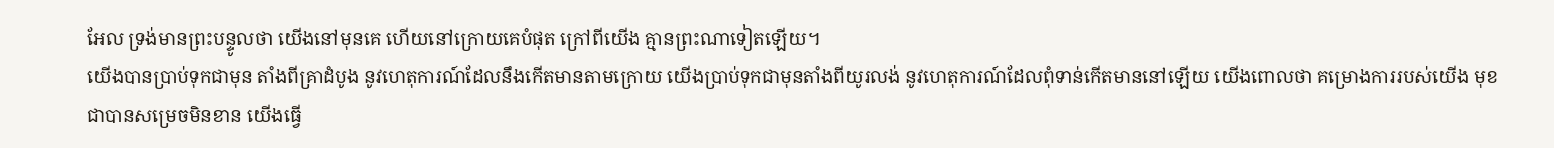អែល ទ្រង់មានព្រះបន្ទូលថា យើងនៅមុនគេ ហើយនៅក្រោយគេបំផុត ក្រៅពីយើង គ្មានព្រះណាទៀតឡើយ។
យើងបានប្រាប់ទុកជាមុន តាំងពីគ្រាដំបូង នូវហេតុការណ៍ដែលនឹងកើតមានតាមក្រោយ យើងប្រាប់ទុកជាមុនតាំងពីយូរលង់ នូវហេតុការណ៍ដែលពុំទាន់កើតមាននៅឡើយ យើងពោលថា គម្រោងការរបស់យើង មុខជាបានសម្រេចមិនខាន យើងធ្វើ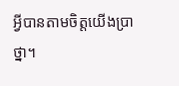អ្វីបានតាមចិត្តយើងប្រាថ្នា។